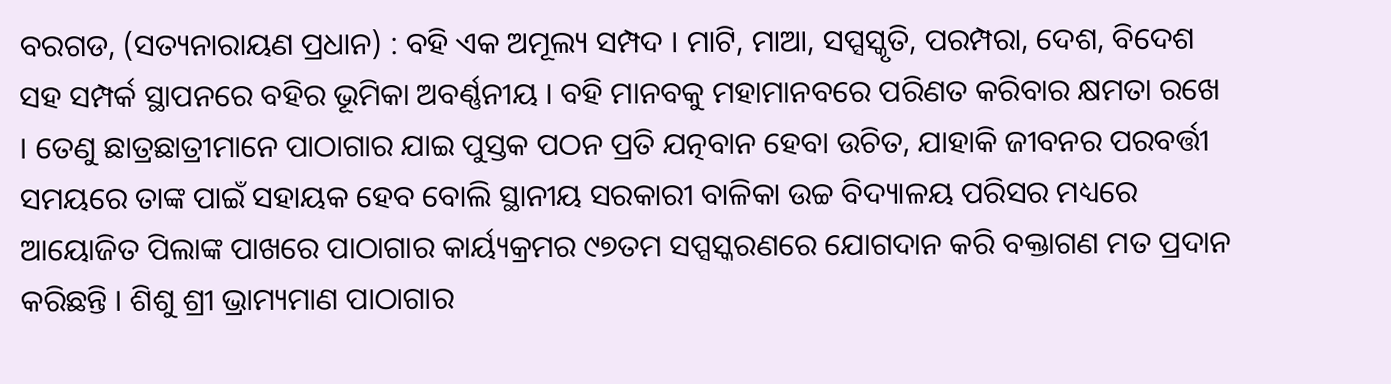ବରଗଡ, (ସତ୍ୟନାରାୟଣ ପ୍ରଧାନ) : ବହି ଏକ ଅମୂଲ୍ୟ ସମ୍ପଦ । ମାଟି, ମାଆ, ସପ୍ସସ୍କୃତି, ପରମ୍ପରା, ଦେଶ, ବିଦେଶ ସହ ସମ୍ପର୍କ ସ୍ଥାପନରେ ବହିର ଭୂମିକା ଅବର୍ଣ୍ଣନୀୟ । ବହି ମାନବକୁ ମହାମାନବରେ ପରିଣତ କରିବାର କ୍ଷମତା ରଖେ । ତେଣୁ ଛାତ୍ରଛାତ୍ରୀମାନେ ପାଠାଗାର ଯାଇ ପୁସ୍ତକ ପଠନ ପ୍ରତି ଯତ୍ନବାନ ହେବା ଉଚିତ, ଯାହାକି ଜୀବନର ପରବର୍ତ୍ତୀ ସମୟରେ ତାଙ୍କ ପାଇଁ ସହାୟକ ହେବ ବୋଲି ସ୍ଥାନୀୟ ସରକାରୀ ବାଳିକା ଉଚ୍ଚ ବିଦ୍ୟାଳୟ ପରିସର ମଧ୍ୟରେ ଆୟୋଜିତ ପିଲାଙ୍କ ପାଖରେ ପାଠାଗାର କାର୍ୟ୍ୟକ୍ରମର ୯୭ତମ ସପ୍ସସ୍କରଣରେ ଯୋଗଦାନ କରି ବକ୍ତାଗଣ ମତ ପ୍ରଦାନ କରିଛନ୍ତି । ଶିଶୁ ଶ୍ରୀ ଭ୍ରାମ୍ୟମାଣ ପାଠାଗାର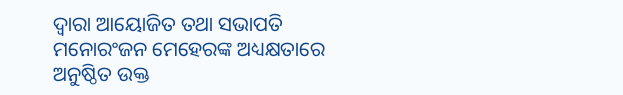ଦ୍ଵାରା ଆୟୋଜିତ ତଥା ସଭାପତି ମନୋରଂଜନ ମେହେରଙ୍କ ଅଧ୍ୟକ୍ଷତାରେ ଅନୁଷ୍ଠିତ ଉକ୍ତ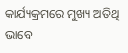କାର୍ଯ୍ୟକ୍ରମରେ ମୁଖ୍ୟ ଅତିଥି ଭାବେ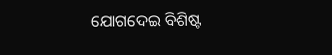ଯୋଗଦେଇ ବିଶିଷ୍ଟ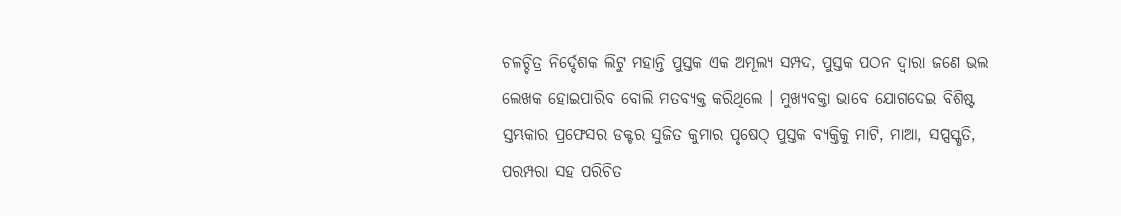ଚଳଚ୍ଚିତ୍ର ନିର୍ଦ୍ଦେଶକ ଲିଟୁ ମହାନ୍ତି ପୁସ୍ତକ ଏକ ଅମୂଲ୍ୟ ସମ୍ପଦ, ପୁସ୍ତକ ପଠନ ଦ୍ଵାରା ଜଣେ ଭଲ ଲେଖକ ହୋଇପାରିବ ବୋଲି ମତବ୍ୟକ୍ତ କରିଥିଲେ । ମୁଖ୍ୟବକ୍ତା ଭାବେ ଯୋଗଦେଇ ବିଶିଷ୍ଟ ସ୍ତମ୍ଭକାର ପ୍ରଫେସର ଡକ୍ଟର ସୁଜିତ କୁମାର ପୃଷେଠ୍ ପୁସ୍ତକ ବ୍ୟକ୍ତିକୁ ମାଟି, ମାଆ, ସପ୍ସସ୍କୃତି, ପରମ୍ପରା ସହ ପରିଚିତ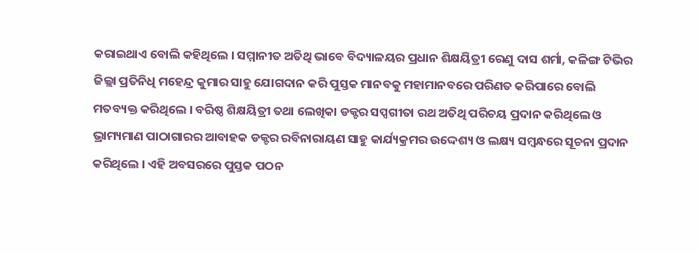କରାଇଥାଏ ବୋଲି କହିଥିଲେ । ସମ୍ମାନୀତ ଅତିଥି ଭାବେ ବିଦ୍ୟାଳୟର ପ୍ରଧାନ ଶିକ୍ଷୟିତ୍ରୀ ରେଣୁ ଦାସ ଶର୍ମା, କଳିଙ୍ଗ ଟିଭିର ଜିଲ୍ଲା ପ୍ରତିନିଧି ମହେନ୍ଦ୍ର କୁମାର ସାହୁ ଯୋଗଦାନ କରି ପୁସ୍ତକ ମାନବକୁ ମହାମାନବରେ ପରିଣତ କରିପାରେ ବୋଲି ମତବ୍ୟକ୍ତ କରିଥିଲେ । ବରିଷ୍ଠ ଶିକ୍ଷୟିତ୍ରୀ ତଥା ଲେଖିକା ଡକ୍ଟର ସପ୍ସଗୀତା ରଥ ଅତିଥି ପରିଚୟ ପ୍ରଦାନ କରିଥିଲେ ଓ ଭ୍ରାମ୍ୟମାଣ ପାଠାଗାରର ଆବାହକ ଡକ୍ଟର ରବିନାରାୟଣ ସାହୁ କାର୍ଯ୍ୟକ୍ରମର ଉଦ୍ଦେଶ୍ୟ ଓ ଲକ୍ଷ୍ୟ ସମ୍ଵନ୍ଧରେ ସୂଚନା ପ୍ରଦାନ କରିଥିଲେ । ଏହି ଅବସରରେ ପୁସ୍ତକ ପଠନ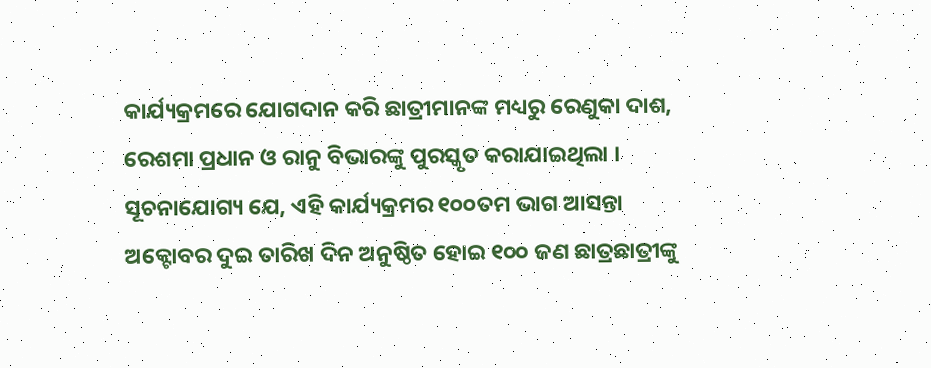କାର୍ଯ୍ୟକ୍ରମରେ ଯୋଗଦାନ କରି ଛାତ୍ରୀମାନଙ୍କ ମଧ୍ୟରୁ ରେଣୁକା ଦାଶ, ରେଶମା ପ୍ରଧାନ ଓ ରାନୁ ବିଭାରଙ୍କୁ ପୁରସ୍କୃତ କରାଯାଇଥିଲା । ସୂଚନାଯୋଗ୍ୟ ଯେ, ଏହି କାର୍ଯ୍ୟକ୍ରମର ୧୦୦ତମ ଭାଗ ଆସନ୍ତା ଅକ୍ଟୋବର ଦୁଇ ତାରିଖ ଦିନ ଅନୁଷ୍ଠିତ ହୋଇ ୧୦୦ ଜଣ ଛାତ୍ରଛାତ୍ରୀଙ୍କୁ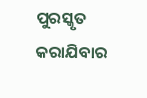ପୁରସ୍କୃତ କରାଯିବାର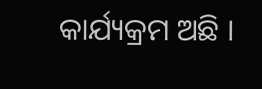କାର୍ଯ୍ୟକ୍ରମ ଅଛି ।